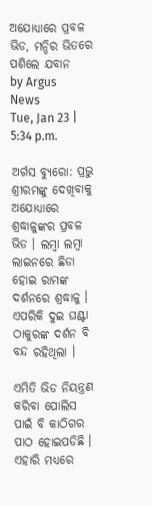ଅଯୋଧ୍ୟାରେ ପ୍ରବଳ ଭିଡ, ମନ୍ଦିର ଭିତରେ ପଶିଲେ ଯବାନ
by Argus News
Tue, Jan 23 | 5:34 p.m.

ଅର୍ଗସ ବ୍ୟୁରୋ: ପ୍ରଭୁ ଶ୍ରୀରମଙ୍କୁ ଦେଖିବାକୁ ଅଯୋଧ୍ୟାରେ ଶ୍ରଦ୍ଧାଳୁଙ୍କର ପ୍ରବଳ ଭିଡ । ଲମ୍ବା ଲମ୍ବା ଲାଇନରେ ଛିଡା ହୋଇ ରାମଙ୍କ ଦର୍ଶନରେ ଶ୍ରଦ୍ଧାଳୁ । ଏପରିକି ଦୁଇ ଘଣ୍ଟା ଠାକୁରଙ୍କ ଦର୍ଶନ ବି ବନ୍ଦ ରହିଥିଲା ।

ଏମିତି ଭିଡ ନିୟନ୍ତ୍ରଣ କରିବା ପୋଲିସ ପାଇଁ ବି କାଠିଗର ପାଠ ହୋଇପଡିଛି । ଏହାରି ମଧ୍ୟରେ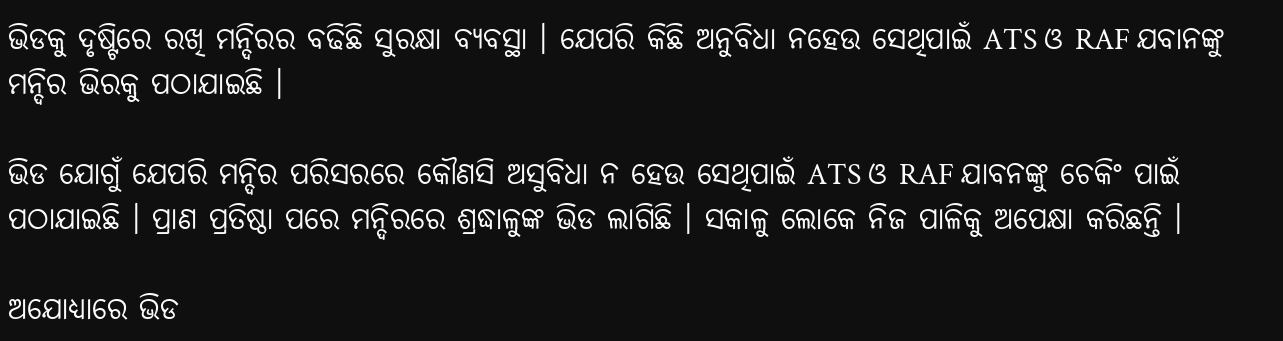ଭିଡକୁ ଦୃଷ୍ଟିରେ ରଖି ମନ୍ଦିରର ବଢିଛି ସୁରକ୍ଷା ବ୍ୟବସ୍ଥା । ଯେପରି କିଛି ଅନୁବିଧା ନହେଉ ସେଥିପାଇଁ ATS ଓ RAF ଯବାନଙ୍କୁ ମନ୍ଦିର ଭିରକୁ ପଠାଯାଇଛି ।

ଭିଡ ଯୋଗୁଁ ଯେପରି ମନ୍ଦିର ପରିସରରେ କୌଣସି ଅସୁବିଧା ନ ହେଉ ସେଥିପାଇଁ ATS ଓ RAF ଯାବନଙ୍କୁ ଚେକିଂ ପାଇଁ ପଠାଯାଇଛି । ପ୍ରାଣ ପ୍ରତିଷ୍ଠା ପରେ ମନ୍ଦିରରେ ଶ୍ରଦ୍ଧାଳୁଙ୍କ ଭିଡ ଲାଗିଛି । ସକାଳୁ ଲୋକେ ନିଜ ପାଳିକୁ ଅପେକ୍ଷା କରିଛନ୍ତି ।

ଅଯୋଧ୍ୟାରେ ଭିଡ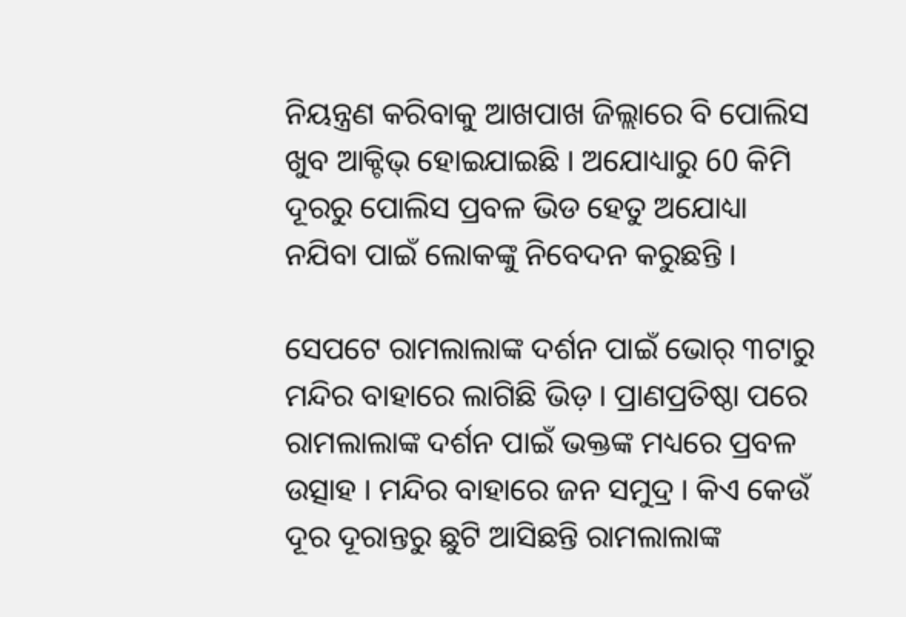ନିୟନ୍ତ୍ରଣ କରିବାକୁ ଆଖପାଖ ଜିଲ୍ଲାରେ ବି ପୋଲିସ ଖୁବ ଆକ୍ଟିଭ୍ ହୋଇଯାଇଛି । ଅଯୋଧ୍ୟାରୁ 60 କିମି ଦୂରରୁ ପୋଲିସ ପ୍ରବଳ ଭିଡ ହେତୁ ଅଯୋଧ୍ୟା ନଯିବା ପାଇଁ ଲୋକଙ୍କୁ ନିବେଦନ କରୁଛନ୍ତି ।

ସେପଟେ ରାମଲାଲାଙ୍କ ଦର୍ଶନ ପାଇଁ ଭୋର୍ ୩ଟାରୁ ମନ୍ଦିର ବାହାରେ ଲାଗିଛି ଭିଡ଼ । ପ୍ରାଣପ୍ରତିଷ୍ଠା ପରେ ରାମଲାଲାଙ୍କ ଦର୍ଶନ ପାଇଁ ଭକ୍ତଙ୍କ ମଧ୍ୟରେ ପ୍ରବଳ ଉତ୍ସାହ । ମନ୍ଦିର ବାହାରେ ଜନ ସମୁଦ୍ର । କିଏ କେଉଁ ଦୂର ଦୂରାନ୍ତରୁ ଛୁଟି ଆସିଛନ୍ତି ରାମଲାଲାଙ୍କ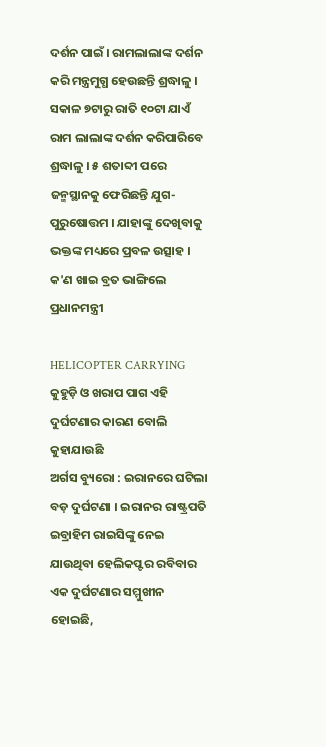ଦର୍ଶନ ପାଇଁ । ରାମଲାଲାଙ୍କ ଦର୍ଶନ କରି ମନ୍ତ୍ରମୁଗ୍ଧ ହେଉଛନ୍ତି ଶ୍ରଦ୍ଧାଳୁ । ସକାଳ ୭ଟାରୁ ରାତି ୧୦ଟା ଯାଏଁ ରାମ ଲାଲାଙ୍କ ଦର୍ଶନ କରିପାରିବେ ଶ୍ରଦ୍ଧାଳୁ । ୫ ଶତାବ୍ଦୀ ପରେ ଜନ୍ମସ୍ଥାନକୁ ଫେରିଛନ୍ତି ଯୁଗ-ପୁରୁଷୋତ୍ତମ । ଯାହାଙ୍କୁ ଦେଖିବାକୁ ଭକ୍ତଙ୍କ ମଧ୍ୟରେ ପ୍ରବଳ ଉତ୍ସାହ ।
କ'ଣ ଖାଇ ବ୍ରତ ଭାଙ୍ଗିଲେ ପ୍ରଧାନମନ୍ତ୍ରୀ

HELICOPTER CARRYING
କୁହୁଡ଼ି ଓ ଖରାପ ପାଗ ଏହି ଦୁର୍ଘଟଣାର କାରଣ ବୋଲି କୁହାଯାଉଛି
ଅର୍ଗସ ବ୍ୟୁରୋ : ଇରାନରେ ଘଟିଲା ବଡ଼ ଦୁର୍ଘଟଣା । ଇରାନର ରାଷ୍ଟ୍ରପତି ଇବ୍ରାହିମ ରାଇସିଙ୍କୁ ନେଇ ଯାଉଥିବା ହେଲିକପ୍ଟର ରବିବାର ଏକ ଦୁର୍ଘଟଣାର ସମ୍ମୁଖୀନ ହୋଇଛି,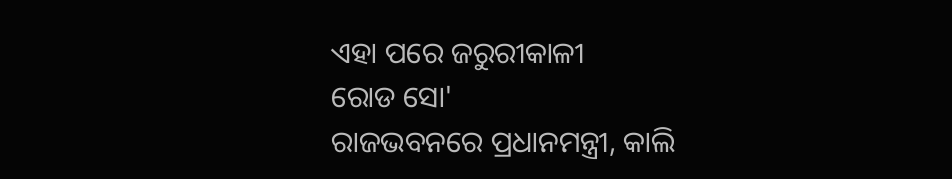ଏହା ପରେ ଜରୁରୀକାଳୀ
ରୋଡ ସୋ'
ରାଜଭବନରେ ପ୍ରଧାନମନ୍ତ୍ରୀ, କାଲି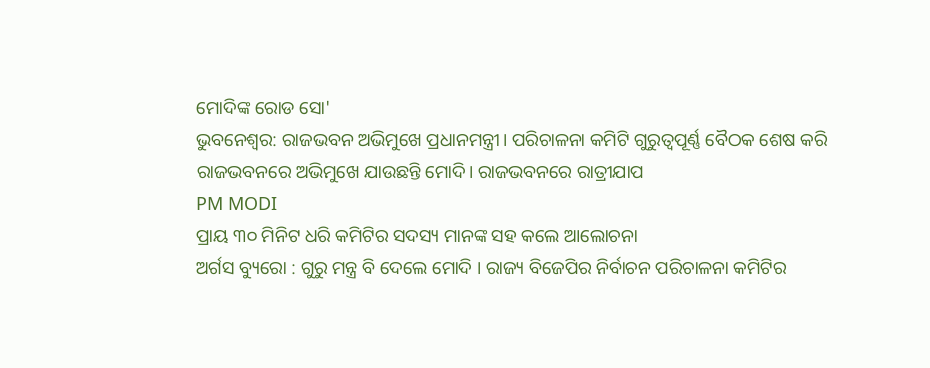ମୋଦିଙ୍କ ରୋଡ ସୋ'
ଭୁବନେଶ୍ୱର: ରାଜଭବନ ଅଭିମୁଖେ ପ୍ରଧାନମନ୍ତ୍ରୀ। ପରିଚାଳନା କମିଟି ଗୁରୁତ୍ୱପୂର୍ଣ୍ଣ ବୈଠକ ଶେଷ କରି ରାଜଭବନରେ ଅଭିମୁଖେ ଯାଉଛନ୍ତି ମୋଦି। ରାଜଭବନରେ ରାତ୍ରୀଯାପ
PM MODI
ପ୍ରାୟ ୩୦ ମିନିଟ ଧରି କମିଟିର ସଦସ୍ୟ ମାନଙ୍କ ସହ କଲେ ଆଲୋଚନା
ଅର୍ଗସ ବ୍ୟୁରୋ : ଗୁରୁ ମନ୍ତ୍ର ବି ଦେଲେ ମୋଦି । ରାଜ୍ୟ ବିଜେପିର ନିର୍ବାଚନ ପରିଚାଳନା କମିଟିର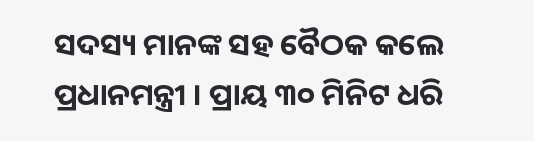ସଦସ୍ୟ ମାନଙ୍କ ସହ ବୈଠକ କଲେ ପ୍ରଧାନମନ୍ତ୍ରୀ । ପ୍ରାୟ ୩୦ ମିନିଟ ଧରି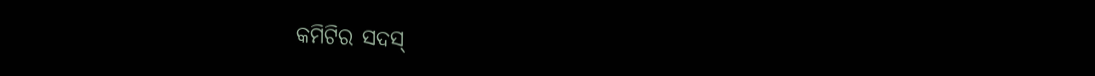କମିଟିର ସଦସ୍